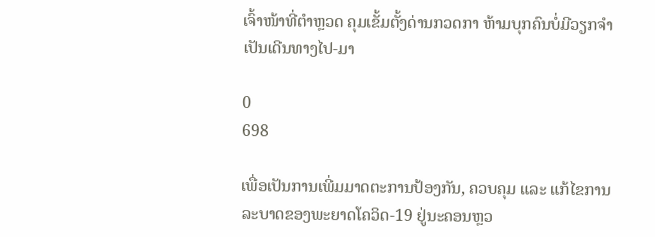ເຈົ້າໜ້າທີ່ຕໍາຫຼວດ ຄຸມເຂັ້ມຕັ້ງດ່ານກວດກາ ຫ້າມບຸກຄົນບໍ່ມີວຽກຈຳເປັນເດີນທາງໄປ-ມາ

0
698

ເພື່ອເປັນການເພີ່ມມາດຕະການປ້ອງກັນ, ຄວບຄຸມ ແລະ ແກ້ໄຂການລະບາດຂອງພະຍາດໂຄວິດ-19 ຢູ່ນະຄອນຫຼວ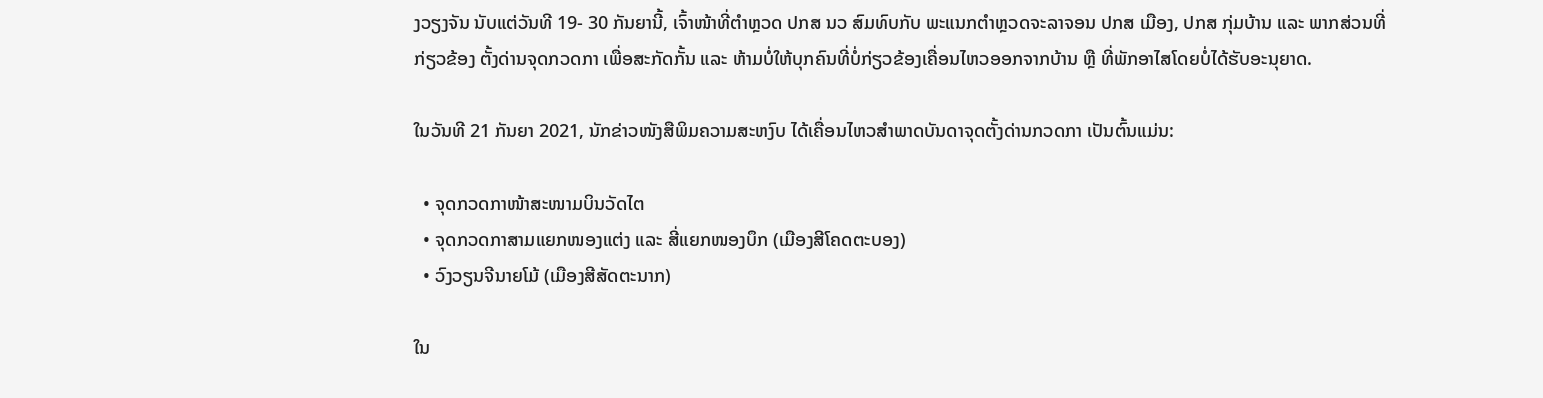ງວຽງຈັນ ນັບແຕ່ວັນທີ 19- 30 ກັນຍານີ້, ເຈົ້າໜ້າທີ່ຕໍາຫຼວດ ປກສ ນວ ສົມທົບກັບ ພະແນກຕໍາຫຼວດຈະລາຈອນ ປກສ ເມືອງ, ປກສ ກຸ່ມບ້ານ ແລະ ພາກສ່ວນທີ່ກ່ຽວຂ້ອງ ຕັ້ງດ່ານຈຸດກວດກາ ເພື່ອສະກັດກັ້ນ ແລະ ຫ້າມບໍ່ໃຫ້ບຸກຄົນທີ່ບໍ່ກ່ຽວຂ້ອງເຄື່ອນໄຫວອອກຈາກບ້ານ ຫຼື ທີ່ພັກອາໄສໂດຍບໍ່ໄດ້ຮັບອະນຸຍາດ.

ໃນວັນທີ 21 ກັນຍາ 2021, ນັກຂ່າວໜັງສືພິມຄວາມສະຫງົບ ໄດ້ເຄື່ອນໄຫວສໍາພາດບັນດາຈຸດຕັ້ງດ່ານກວດກາ ເປັນຕົ້ນແມ່ນ:

  • ຈຸດກວດກາໜ້າສະໜາມບິນວັດໄຕ
  • ຈຸດກວດກາສາມແຍກໜອງແຕ່ງ ແລະ ສີ່ແຍກໜອງບຶກ (ເມືອງສີໂຄດຕະບອງ)
  • ວົງວຽນຈີນາຍໂມ້ (ເມືອງສີສັດຕະນາກ)

ໃນ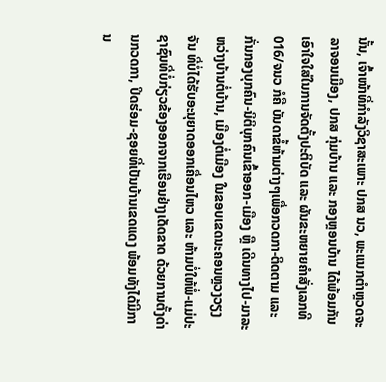ນັ້ນ, ເຈົ້າໜ້າທີ່ກໍາລັງວິຊາສະເພາະ ປກສ ນວ, ພະແນກຕໍາຫຼວດຈະລາຈອນເມືອງ, ປກສ ກຸ່ມບ້ານ ແລະ ກອງຫຼອນບ້ານ ໄດ້ພ້ອມກັນເອົາໃຈໃສ່ໃນການຈັດຕັ້ງປະຕິບັດ ແລະ ຜັນຂະຫຍາຍຄໍາສັ່ງເລກທີ 016/ຈນວ ກໍຄື ບັນດາຂໍ້ຫ້າມຕ່າງໆເພື່ອກວດກາ-ຕິດຕາມ ແລະ ກັ່ນກອງບຸກຄົນ-ນິຕິບຸກຄົນເຂົ້າອອກ-ເມືອງ ຫຼື ເດີນທາງໄປ-ມາລະຫວ່າງບ້ານຕໍ່ບ້ານ, ເມືອງຕໍ່ເມືອງ ໃນຂອບເຂດນະຄອນຫຼວງວຽງຈັນ ທີ່ບໍ່ໄດ້ຮັບອະນຸຍາດອອກເຄື່ອນໄຫວ ແລະ ຫ້າມບໍ່ໃຫ້ພໍ່-ແມ່ປະຊາຊົນທີ່ບໍ່ກ່ຽວຂ້ອງອອກຈາກເຮືອນຢ່າງເດັດຂາດ ດ້ວຍການຕັ້ງດ່ານກວດກາ, ປິດຮ່ອມ-ຊອຍທີ່ເປັນບ້ານເຂດແດງ ພ້ອມທັງໄດ້ມີການ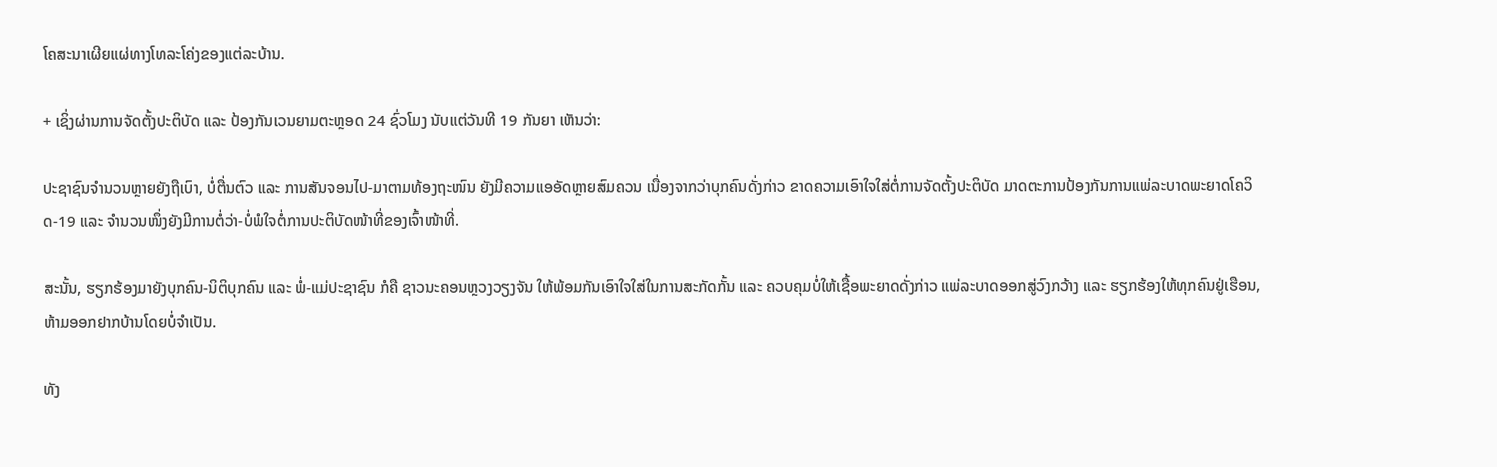ໂຄສະນາເຜີຍແຜ່ທາງໂທລະໂຄ່ງຂອງແຕ່ລະບ້ານ.

+ ເຊິ່ງຜ່ານການຈັດຕັ້ງປະຕິບັດ ແລະ ປ້ອງກັນເວນຍາມຕະຫຼອດ 24 ຊົ່ວໂມງ ນັບແຕ່ວັນທີ 19 ກັນຍາ ເຫັນວ່າ:

ປະຊາຊົນຈໍານວນຫຼາຍຍັງຖືເບົາ, ບໍ່ຕື່ນຕົວ ແລະ ການສັນຈອນໄປ-ມາຕາມທ້ອງຖະໜົນ ຍັງມີຄວາມແອອັດຫຼາຍສົມຄວນ ເນື່ອງຈາກວ່າບຸກຄົນດັ່ງກ່າວ ຂາດຄວາມເອົາໃຈໃສ່ຕໍ່ການຈັດຕັ້ງປະຕິບັດ ມາດຕະການປ້ອງກັນການແພ່ລະບາດພະຍາດໂຄວິດ-19 ແລະ ຈໍານວນໜຶ່ງຍັງມີການຕໍ່ວ່າ-ບໍ່ພໍໃຈຕໍ່ການປະຕິບັດໜ້າທີ່ຂອງເຈົ້າໜ້າທີ່.

ສະນັ້ນ, ຮຽກຮ້ອງມາຍັງບຸກຄົນ-ນິຕິບຸກຄົນ ແລະ ພໍ່-ແມ່ປະຊາຊົນ ກໍຄື ຊາວນະຄອນຫຼວງວຽງຈັນ ໃຫ້ພ້ອມກັນເອົາໃຈໃສ່ໃນການສະກັດກັ້ນ ແລະ ຄວບຄຸມບໍ່ໃຫ້ເຊື້ອພະຍາດດັ່ງກ່າວ ແພ່ລະບາດອອກສູ່ວົງກວ້າງ ແລະ ຮຽກຮ້ອງໃຫ້ທຸກຄົນຢູ່ເຮືອນ, ຫ້າມອອກຢາກບ້ານໂດຍບໍ່ຈໍາເປັນ.

ທັງ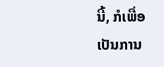ນີ້, ກໍເພື່ອເປັນການ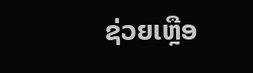ຊ່ວຍເຫຼືອ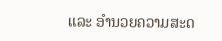ແລະ ອໍານວຍຄວາມສະດ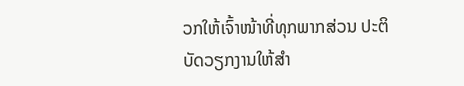ວກໃຫ້ເຈົ້າໜ້າທີ່ທຸກພາກສ່ວນ ປະຕິບັດວຽກງານໃຫ້ສໍາ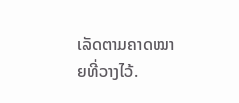ເລັດຕາມຄາດໝາຍທີ່ວາງໄວ້.